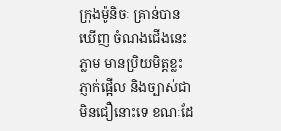ក្រុងម៉ូនិចៈ គ្រាន់បានឃើញ ចំណងជើងនេះភ្លាម មានប្រិយមិត្តខ្លះភ្ញាក់ផ្អើល និងច្បាស់ជាមិនជឿនោះទេ ខណៈដែ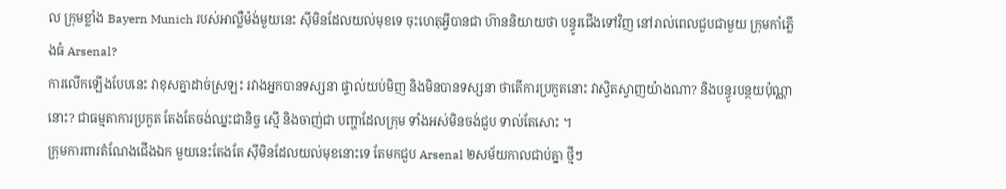ល ក្រុមខ្លាំង Bayern Munich របស់អាល្លឺម៉ង់មួយនេះ ស៊ីមិនដែលយល់មុខទេ ចុះហេតុអ្វីបានជា ហ៊ាននិយាយថា បន្ធូរជើងទៅវិញ នៅរាល់ពេលជួបជាមួយ ក្រុមកាំភ្លើងធំ Arsenal?
ការលើកឡើងបែបនេះ វាខុសគ្នាដាច់ស្រឡះ រវាងអ្នកបានទស្សនា ផ្ទាល់យប់មិញ និងមិនបានទស្សនា ថាតើការប្រកួតនោះ វាស្វិតស្វាញយ៉ាងណា? និងបន្ធូរបន្ថយប៉ុណ្ណានោះ? ជាធម្មតាការប្រកួត តែងតែចង់ឈ្នះជានិច្ច ស្មើ និងចាញ់ជា បញ្ហាដែលក្រុម ទាំងអស់មិនចង់ជួប ទាល់តែសោះ ។
ក្រុមការពារតំណែងជើងឯក មួយនេះតែងតែ ស៊ីមិនដែលយល់មុខនោះទេ តែមកជួប Arsenal ២សម័យកាលជាប់គ្នា ថ្មីៗ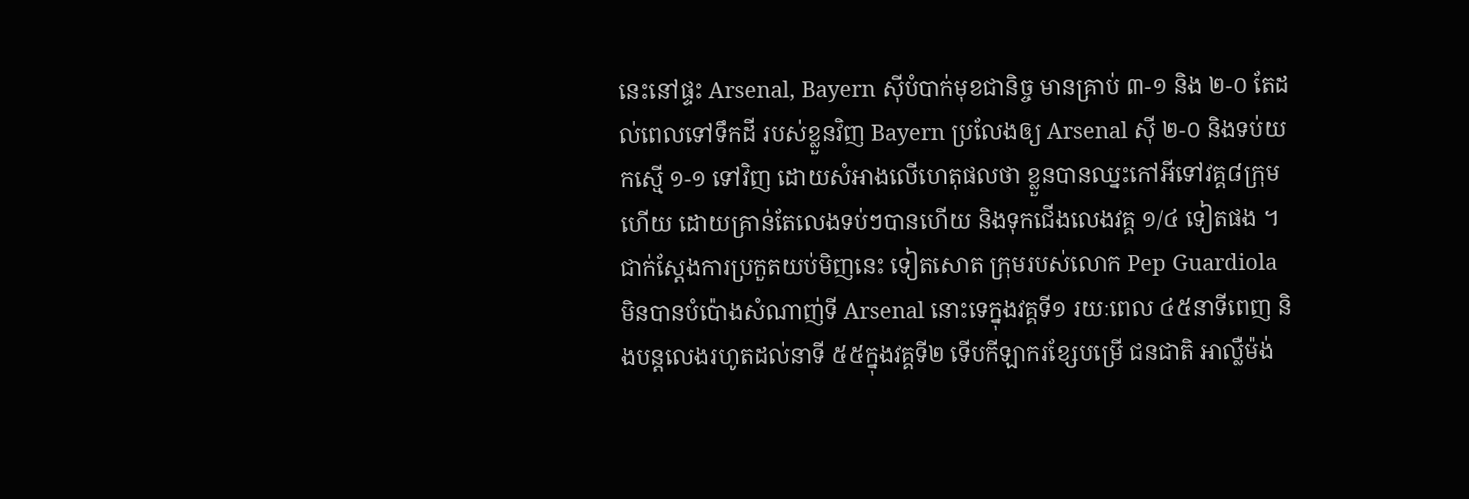នេះនៅផ្ទះ Arsenal, Bayern ស៊ីបំបាក់មុខជានិច្ច មានគ្រាប់ ៣-១ និង ២-០ តែដល់ពេលទៅទឹកដី របស់ខ្លួនវិញ Bayern ប្រលែងឲ្យ Arsenal ស៊ី ២-០ និងទប់យកស្មើ ១-១ ទៅវិញ ដោយសំអាងលើហេតុផលថា ខ្លួនបានឈ្នះកៅអីទៅវគ្គ៨ក្រុមហើយ ដោយគ្រាន់តែលេងទប់ៗបានហើយ និងទុកជើងលេងវគ្គ ១/៤ ទៀតផង ។
ជាក់ស្តែងការប្រកួតយប់មិញនេះ ទៀតសោត ក្រុមរបស់លោក Pep Guardiola មិនបានបំប៉ោងសំណាញ់ទី Arsenal នោះទេក្នុងវគ្គទី១ រយៈពេល ៤៥នាទីពេញ និងបន្តលេងរហូតដល់នាទី ៥៥ក្នុងវគ្គទី២ ទើបកីឡាករខ្សែបម្រើ ជនជាតិ អាល្លឺម៉ង់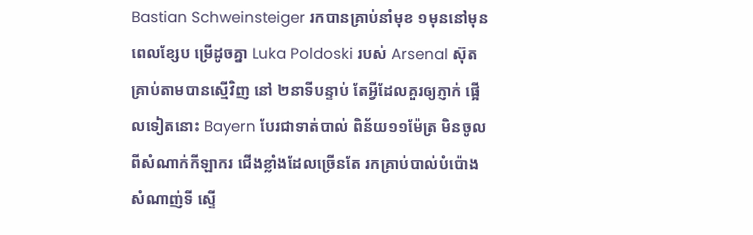Bastian Schweinsteiger រកបានគ្រាប់នាំមុខ ១មុននៅមុនពេលខ្សែប ម្រើដូចគ្នា Luka Poldoski របស់ Arsenal ស៊ុតគ្រាប់តាមបានស្មើវិញ នៅ ២នាទីបន្ទាប់ តែអ្វីដែលគួរឲ្យភ្ញាក់ ផ្អើលទៀតនោះ Bayern បែរជាទាត់បាល់ ពិន័យ១១ម៉ែត្រ មិនចូលពីសំណាក់កីឡាករ ជើងខ្លាំងដែលច្រើនតែ រកគ្រាប់បាល់បំប៉ោង សំណាញ់ទី ស្ទើ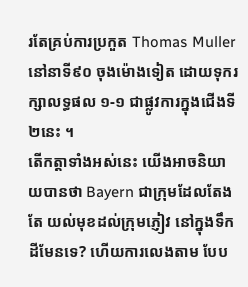រតែគ្រប់ការប្រកួត Thomas Muller នៅនាទី៩០ ចុងម៉ោងទៀត ដោយទុករក្សាលទ្ធផល ១-១ ជាផ្លូវការក្នុងជើងទី២នេះ ។
តើកត្តាទាំងអស់នេះ យើងអាចនិយាយបានថា Bayern ជាក្រុមដែលតែងតែ យល់មុខដល់ក្រុមភ្ញៀវ នៅក្នុងទឹកដីមែនទេ? ហើយការលេងតាម បែប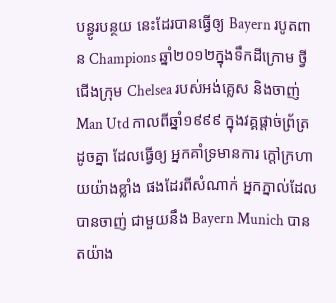បន្ធូរបន្ថយ នេះដែរបានធ្វើឲ្យ Bayern របូតពាន Champions ឆ្នាំ២០១២ក្នុងទឹកដីក្រោម ថ្វីជើងក្រុម Chelsea របស់អង់គ្លេស និងចាញ់ Man Utd កាលពីឆ្នាំ១៩៩៩ ក្នុងវគ្គផ្តាច់ព្រ័ត្រដូចគ្នា ដែលធ្វើឲ្យ អ្នកគាំទ្រមានការ ក្តៅក្រហាយយ៉ាងខ្លាំង ផងដែរពីសំណាក់ អ្នកភ្នាល់ដែលបានចាញ់ ជាមួយនឹង Bayern Munich បានតយ៉ាង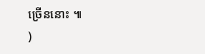ច្រើននោះ ៕
)